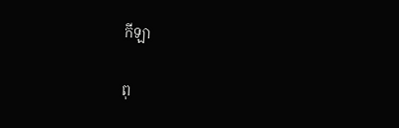កីឡា

ពុ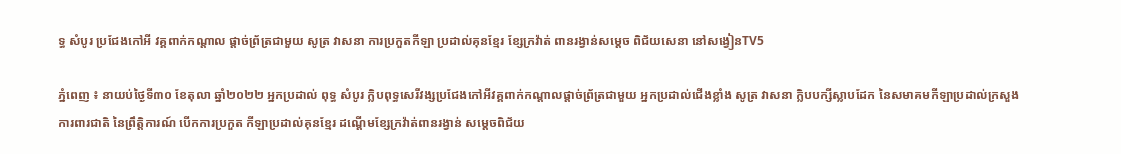ទ្ធ សំបូរ ប្រជែងកៅអី វគ្គពាក់កណ្តាល ផ្តាច់ព្រ័ត្រជាមួយ សូត្រ វាសនា ការប្រកួតកីឡា ប្រដាល់គុនខ្មែរ ខ្សែក្រវ៉ាត់ ពានរង្វាន់សម្ដេច ពិជ័យសេនា នៅសង្វៀនTV5

ភ្នំពេញ ៖ នាយប់ថ្ងៃទី៣០ ខែតុលា ឆ្នាំ២០២២ អ្នកប្រដាល់ ពុទ្ធ សំបូរ ក្លិបពុទ្ធសេរីវង្សប្រជែងកៅអីវគ្គពាក់កណ្តាលផ្តាច់ព្រ័ត្រជាមួយ អ្នកប្រដាល់ជើងខ្លាំង សូត្រ វាសនា ក្លិបបក្សីស្លាបដែក នៃសមាគមកីឡាប្រដាល់ក្រសួង ការពារជាតិ នៃព្រឹត្តិការណ៍ បើកការប្រកួត កីឡាប្រដាល់គុនខ្មែរ ដណ្តើមខ្សែក្រវ៉ាត់ពានរង្វាន់ សម្ដេចពិជ័យ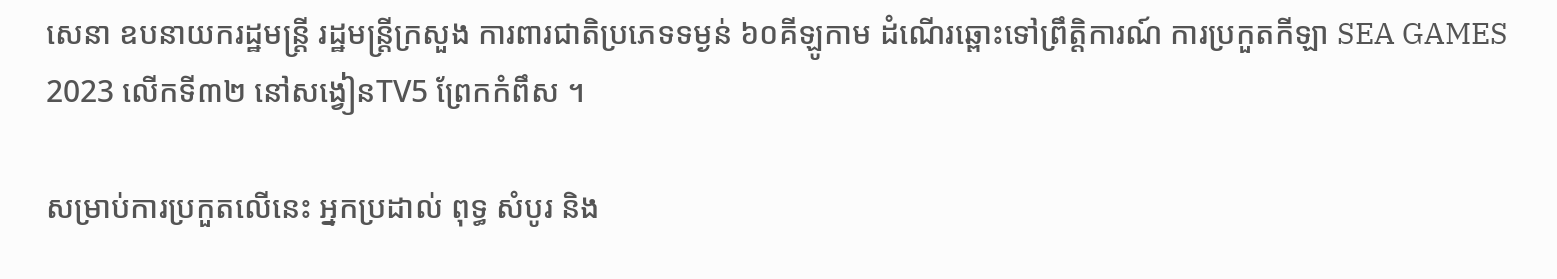សេនា ឧបនាយករដ្ឋមន្ត្រី រដ្ឋមន្ត្រីក្រសួង ការពារជាតិប្រភេទទម្ងន់ ៦០គីឡូកាម ដំណើរឆ្ពោះទៅព្រឹត្តិការណ៍ ការប្រកួតកីឡា SEA GAMES 2023 លើកទី៣២ នៅសង្វៀនTV5 ព្រែកកំពឹស ។

សម្រាប់ការប្រកួតលើនេះ អ្នកប្រដាល់ ពុទ្ធ សំបូរ និង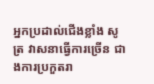អ្នកប្រដាល់ជើងខ្លាំង សូត្រ វាសនាធ្វើការច្រើន ជាងការប្រកួតរា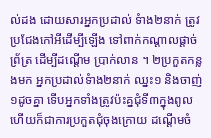ល់ដង ដោយសារអ្នកប្រដាល់ ទំាង២នាក់ ត្រូវប្រជែងកៅអីដើម្បីឡើង ទៅពាក់កណ្តាលផ្តាច់ព្រ័ត្រ ដើម្បីដណ្តើម ប្រាក់លាន ។ ២ប្រកួតកន្លងមក អ្នកប្រដាល់ទំាង២នាក់ ឈ្នះ១ និងចាញ់១ដូចគ្នា ទើបអ្នកទាំងត្រូវប៉ះគ្នជុំទី៣ក្នុងពូល ហើយក៏ជាការប្រកួតជុំចុងក្រោយ ដណ្តើមចំ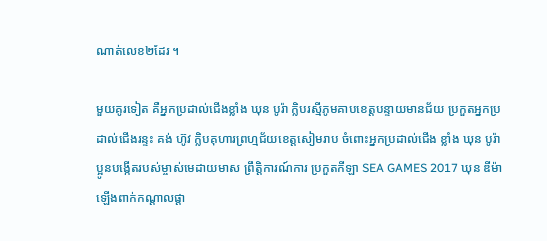ណាត់លេខ២ដែរ ។

មួយគូរទៀត គឺអ្នកប្រដាល់ជើងខ្លាំង ឃុន បូរ៉ា ក្លិបរស្មីភូមគាបខេត្តបន្ទាយមានជ័យ ប្រកួតអ្នកប្រដាល់ជើងរន្ទះ គង់ ហ៊ូវ ក្លិបគុហារព្រហ្មជ័យខេត្តសៀមរាប ចំពោះអ្នកប្រដាល់ជើង ខ្លាំង ឃុន បូរ៉ា ប្អូនបង្កើតរបស់ម្ចាស់មេដាយមាស ព្រឹត្តិការណ៍ការ ប្រកួតកីឡា SEA GAMES 2017 ឃុន ឌីម៉ា ឡើងពាក់កណ្តាលផ្តា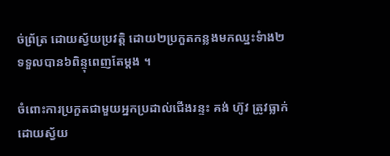ច់ព្រ័ត្រ ដោយស្វ័យប្រវត្តិ ដោយ២ប្រកួតកន្លងមកឈ្នះទំាង២ ទទួលបាន៦ពិន្ទុពេញតែម្តង ។

ចំពោះការប្រកួតជាមួយអ្នកប្រដាល់ជើងរន្ទះ គង់ ហ៊ូវ ត្រូវធ្លាក់ដោយស្វ័យ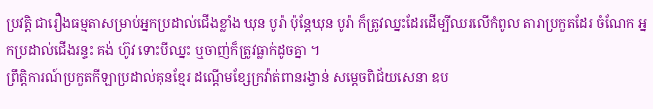ប្រវត្តិ ជារឿងធម្មតាសម្រាប់អ្នកប្រដាល់ជើងខ្លាំង ឃុន បូរ៉ា ប៉ុន្តែឃុន បូរ៉ា ក៏ត្រូវឈ្នះដែរដើម្បីឈរលើកំពូល តារាប្រកួតដែរ ចំណែក អ្នកប្រដាល់ជើងរន្ទះ គង់ ហ៊ូវ ទោះបីឈ្នះ ឬចាញ់ក៏ត្រូវធ្លាក់ដូចគ្នា ។
ព្រឹត្តិការណ៍ប្រកួតកីឡាប្រដាល់គុនខ្មែរ ដណ្តើមខ្សែក្រវ៉ាត់ពានរង្វាន់ សម្តេចពិជ័យសេនា ឧប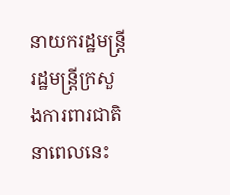នាយករដ្ឋមន្ត្រី រដ្ឋមន្ត្រីក្រសួងការពារជាតិ នាពេលនេះ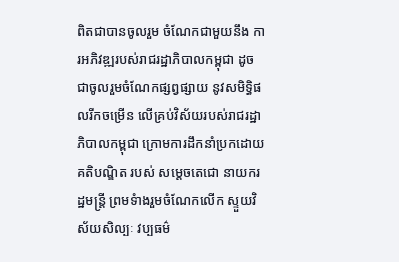ពិតជាបានចូលរួម ចំណែកជាមួយនឹង ការអភិវឌ្ឍរបស់រាជរដ្ឋាភិបាលកម្ពុជា ដូចជាចូលរួមចំណែកផ្សព្វផ្សាយ នូវសមិទ្ធិផលរីកចម្រើន លើគ្រប់វិស័យរបស់រាជរដ្ឋាភិបាលកម្ពុជា ក្រោមការដឹកនាំប្រកដោយគតិបណ្ឌិត របស់ សម្តេចតេជោ នាយករដ្ឋមន្ត្រី ព្រមទំាងរួមចំណែកលើក ស្ទួយវិស័យសិល្បៈ វប្បធម៌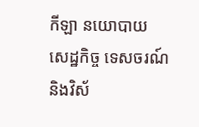កីឡា នយោបាយ សេដ្ឋកិច្ច ទេសចរណ៍ និងវិស័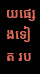យផ្សេងទៀត រប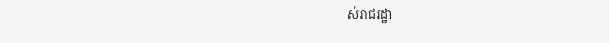ស់រាជរដ្ឋា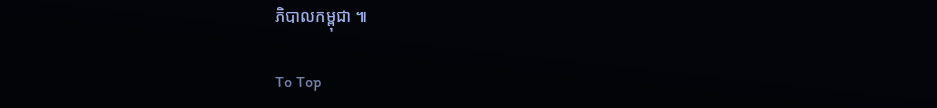ភិបាលកម្ពុជា ៕

To Top